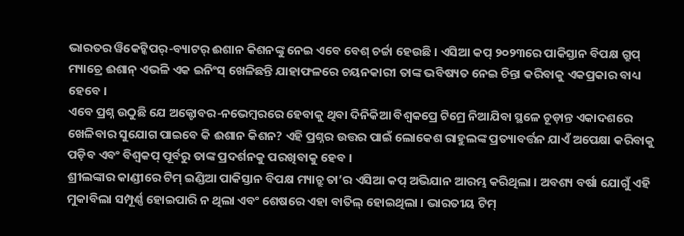ଭାରତର ୱିକେଟ୍କିପର୍-ବ୍ୟାଟର୍ ଈଶାନ କିଶନଙ୍କୁ ନେଇ ଏବେ ବେଶ୍ ଚର୍ଚ୍ଚା ହେଉଛି । ଏସିଆ କପ୍ ୨୦୨୩ରେ ପାକିସ୍ତାନ ବିପକ୍ଷ ଗ୍ରୁପ୍ ମ୍ୟାଚ୍ରେ ଈଶାନ୍ ଏଭଳି ଏକ ଇନିଂସ୍ ଖେଳିଛନ୍ତି ଯାହାଫଳରେ ଚୟନକାରୀ ତାଙ୍କ ଭବିଷ୍ୟତ ନେଇ ଚିନ୍ତା କରିବାକୁ ଏକପ୍ରକାର ବାଧ୍ୟ ହେବେ ।
ଏବେ ପ୍ରଶ୍ନ ଉଠୁଛି ଯେ ଅକ୍ଟୋବର-ନଭେମ୍ବରରେ ହେବାକୁ ଥିବା ଦିନିକିଆ ବିଶ୍ୱକପ୍ରେ ଟିମ୍ରେ ନିଆଯିବା ସ୍ଥଳେ ଚୂଡ଼ାନ୍ତ ଏକାଦଶରେ ଖେଳିବାର ସୁଯୋଗ ପାଇବେ କି ଈଶାନ କିଶନ? ଏହି ପ୍ରଶ୍ନର ଉତ୍ତର ପାଇଁ ଲୋକେଶ ରାହୁଲଙ୍କ ପ୍ରତ୍ୟାବର୍ତ୍ତନ ଯାଏଁ ଅପେକ୍ଷା କରିବାକୁ ପଡ଼ିବ ଏବଂ ବିଶ୍ୱକପ୍ ପୂର୍ବରୁ ତାଙ୍କ ପ୍ରଦର୍ଶନକୁ ପରଖିବାକୁ ହେବ ।
ଶ୍ରୀଲଙ୍କାର କାଣ୍ଡୀରେ ଟିମ୍ ଇଣ୍ଡିଆ ପାକିସ୍ତାନ ବିପକ୍ଷ ମ୍ୟାଚ୍ରୁ ତା’ର ଏସିଆ କପ୍ ଅଭିଯାନ ଆରମ୍ଭ କରିଥିଲା । ଅବଶ୍ୟ ବର୍ଷା ଯୋଗୁଁ ଏହି ମୁକାବିଲା ସମ୍ପୂର୍ଣ୍ଣ ହୋଇପାରି ନ ଥିଲା ଏବଂ ଶେଷରେ ଏହା ବାତିଲ୍ ହୋଇଥିଲା । ଭାରତୀୟ ଟିମ୍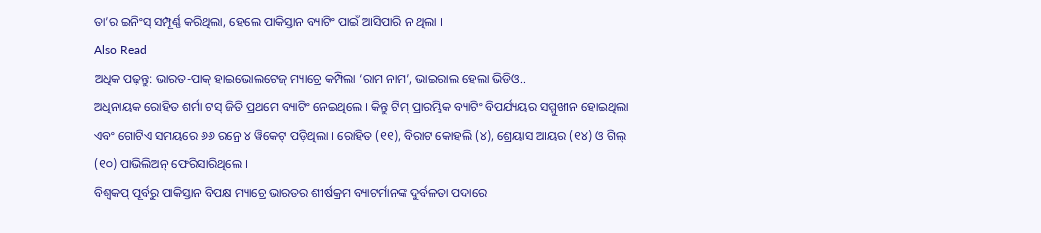ତା’ର ଇନିଂସ୍ ସମ୍ପୂର୍ଣ୍ଣ କରିଥିଲା, ହେଲେ ପାକିସ୍ତାନ ବ୍ୟାଟିଂ ପାଇଁ ଆସିପାରି ନ ଥିଲା ।
Also Read
ଅଧିକ ପଢ଼ନ୍ତୁ: ଭାରତ-ପାକ୍ ହାଇଭୋଲଟେଜ୍ ମ୍ୟାଚ୍ରେ କମ୍ପିଲା ‘ରାମ ନାମ’, ଭାଇରାଲ ହେଲା ଭିଡିଓ..
ଅଧିନାୟକ ରୋହିତ ଶର୍ମା ଟସ୍ ଜିତି ପ୍ରଥମେ ବ୍ୟାଟିଂ ନେଇଥିଲେ । କିନ୍ତୁ ଟିମ୍ ପ୍ରାରମ୍ଭିକ ବ୍ୟାଟିଂ ବିପର୍ଯ୍ୟୟର ସମ୍ମୁଖୀନ ହୋଇଥିଲା ଏବଂ ଗୋଟିଏ ସମୟରେ ୬୬ ରନ୍ରେ ୪ ୱିକେଟ୍ ପଡ଼ିଥିଲା । ରୋହିତ (୧୧), ବିରାଟ କୋହଲି (୪), ଶ୍ରେୟାସ ଆୟର (୧୪) ଓ ଗିଲ୍ (୧୦) ପାଭିଲିଅନ୍ ଫେରିସାରିଥିଲେ ।
ବିଶ୍ୱକପ୍ ପୂର୍ବରୁ ପାକିସ୍ତାନ ବିପକ୍ଷ ମ୍ୟାଚ୍ରେ ଭାରତର ଶୀର୍ଷକ୍ରମ ବ୍ୟାଟର୍ମାନଙ୍କ ଦୁର୍ବଳତା ପଦାରେ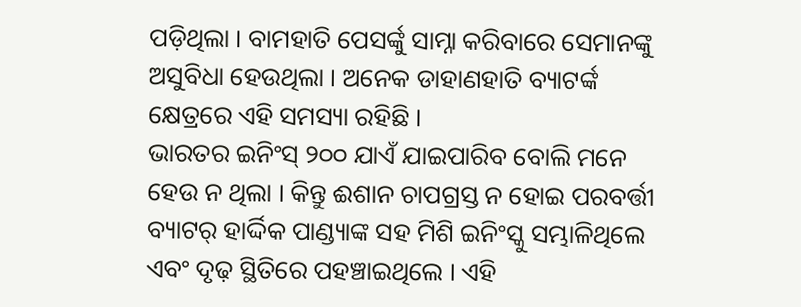ପଡ଼ିଥିଲା । ବାମହାତି ପେସର୍ଙ୍କୁ ସାମ୍ନା କରିବାରେ ସେମାନଙ୍କୁ ଅସୁବିଧା ହେଉଥିଲା । ଅନେକ ଡାହାଣହାତି ବ୍ୟାଟର୍ଙ୍କ କ୍ଷେତ୍ରରେ ଏହି ସମସ୍ୟା ରହିଛି ।
ଭାରତର ଇନିଂସ୍ ୨୦୦ ଯାଏଁ ଯାଇପାରିବ ବୋଲି ମନେ ହେଉ ନ ଥିଲା । କିନ୍ତୁ ଈଶାନ ଚାପଗ୍ରସ୍ତ ନ ହୋଇ ପରବର୍ତ୍ତୀ ବ୍ୟାଟର୍ ହାର୍ଦ୍ଦିକ ପାଣ୍ଡ୍ୟାଙ୍କ ସହ ମିଶି ଇନିଂସ୍କୁ ସମ୍ଭାଳିଥିଲେ ଏବଂ ଦୃଢ଼ ସ୍ଥିତିରେ ପହଞ୍ଚାଇଥିଲେ । ଏହି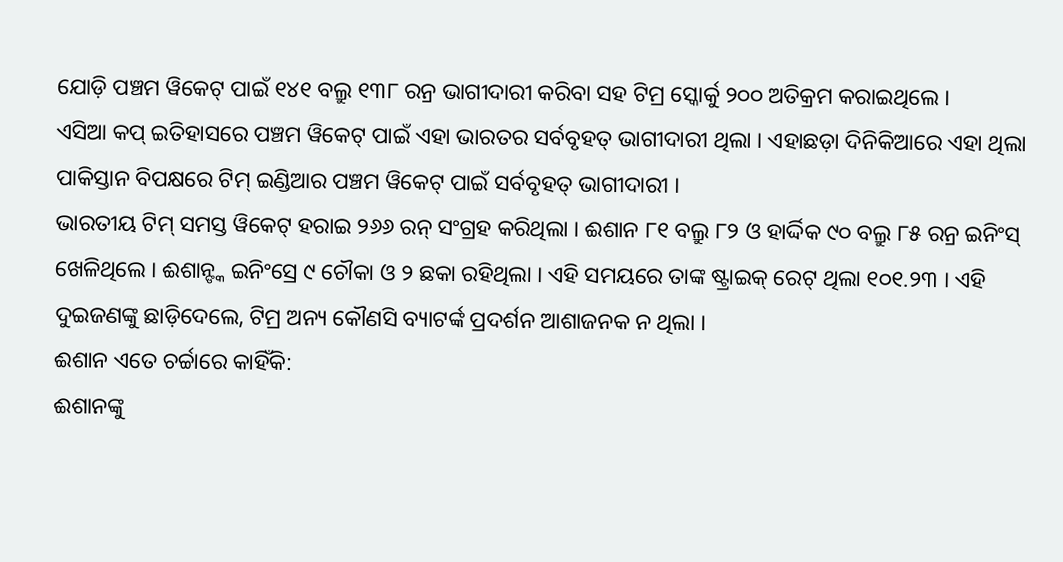ଯୋଡ଼ି ପଞ୍ଚମ ୱିକେଟ୍ ପାଇଁ ୧୪୧ ବଲ୍ରୁ ୧୩୮ ରନ୍ର ଭାଗୀଦାରୀ କରିବା ସହ ଟିମ୍ର ସ୍କୋର୍କୁ ୨୦୦ ଅତିକ୍ରମ କରାଇଥିଲେ ।
ଏସିଆ କପ୍ ଇତିହାସରେ ପଞ୍ଚମ ୱିକେଟ୍ ପାଇଁ ଏହା ଭାରତର ସର୍ବବୃହତ୍ ଭାଗୀଦାରୀ ଥିଲା । ଏହାଛଡ଼ା ଦିନିକିଆରେ ଏହା ଥିଲା ପାକିସ୍ତାନ ବିପକ୍ଷରେ ଟିମ୍ ଇଣ୍ଡିଆର ପଞ୍ଚମ ୱିକେଟ୍ ପାଇଁ ସର୍ବବୃହତ୍ ଭାଗୀଦାରୀ ।
ଭାରତୀୟ ଟିମ୍ ସମସ୍ତ ୱିକେଟ୍ ହରାଇ ୨୬୬ ରନ୍ ସଂଗ୍ରହ କରିଥିଲା । ଈଶାନ ୮୧ ବଲ୍ରୁ ୮୨ ଓ ହାର୍ଦ୍ଦିକ ୯୦ ବଲ୍ରୁ ୮୫ ରନ୍ର ଇନିଂସ୍ ଖେଳିଥିଲେ । ଈଶାନ୍ଙ୍କ ଇନିଂସ୍ରେ ୯ ଚୌକା ଓ ୨ ଛକା ରହିଥିଲା । ଏହି ସମୟରେ ତାଙ୍କ ଷ୍ଟ୍ରାଇକ୍ ରେଟ୍ ଥିଲା ୧୦୧.୨୩ । ଏହି ଦୁଇଜଣଙ୍କୁ ଛାଡ଼ିଦେଲେ, ଟିମ୍ର ଅନ୍ୟ କୌଣସି ବ୍ୟାଟର୍ଙ୍କ ପ୍ରଦର୍ଶନ ଆଶାଜନକ ନ ଥିଲା ।
ଈଶାନ ଏତେ ଚର୍ଚ୍ଚାରେ କାହିଁକି:
ଈଶାନଙ୍କୁ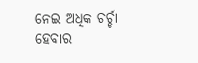ନେଇ ଅଧିକ ଚର୍ଚ୍ଚା ହେବାର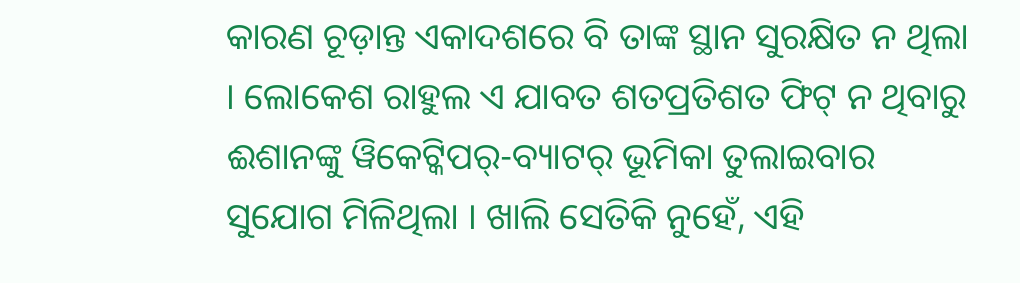କାରଣ ଚୂଡ଼ାନ୍ତ ଏକାଦଶରେ ବି ତାଙ୍କ ସ୍ଥାନ ସୁରକ୍ଷିତ ନ ଥିଲା । ଲୋକେଶ ରାହୁଲ ଏ ଯାବତ ଶତପ୍ରତିଶତ ଫିଟ୍ ନ ଥିବାରୁ ଈଶାନଙ୍କୁ ୱିକେଟ୍କିପର୍-ବ୍ୟାଟର୍ ଭୂମିକା ତୁଲାଇବାର ସୁଯୋଗ ମିଳିଥିଲା । ଖାଲି ସେତିକି ନୁହେଁ, ଏହି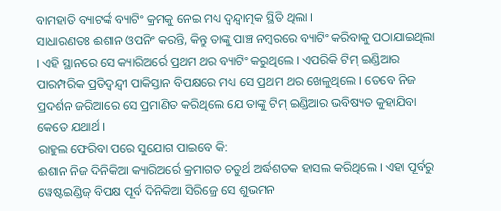ବାମହାତି ବ୍ୟାଟର୍ଙ୍କ ବ୍ୟାଟିଂ କ୍ରମକୁ ନେଇ ମଧ୍ୟ ଦ୍ୱନ୍ଦ୍ୱାତ୍ମକ ସ୍ଥିତି ଥିଲା ।
ସାଧାରଣତଃ ଈଶାନ ଓପନିଂ କରନ୍ତି, କିନ୍ତୁ ତାଙ୍କୁ ପାଞ୍ଚ ନମ୍ବରରେ ବ୍ୟାଟିଂ କରିବାକୁ ପଠାଯାଇଥିଲା । ଏହି ସ୍ଥାନରେ ସେ କ୍ୟାରିଅର୍ରେ ପ୍ରଥମ ଥର ବ୍ୟାଟିଂ କରୁଥିଲେ । ଏପରିକି ଟିମ୍ ଇଣ୍ଡିଆର ପାରମ୍ପରିକ ପ୍ରତିଦ୍ୱନ୍ଦ୍ୱୀ ପାକିସ୍ତାନ ବିପକ୍ଷରେ ମଧ୍ୟ ସେ ପ୍ରଥମ ଥର ଖେଳୁଥିଲେ । ତେବେ ନିଜ ପ୍ରଦର୍ଶନ ଜରିଆରେ ସେ ପ୍ରମାଣିତ କରିଥିଲେ ଯେ ତାଙ୍କୁ ଟିମ୍ ଇଣ୍ଡିଆର ଭବିଷ୍ୟତ କୁହାଯିବା କେତେ ଯଥାର୍ଥ ।
ରାହୁଲ ଫେରିବା ପରେ ସୁଯୋଗ ପାଇବେ କି:
ଈଶାନ ନିଜ ଦିନିକିଆ କ୍ୟାରିଅର୍ରେ କ୍ରମାଗତ ଚତୁର୍ଥ ଅର୍ଦ୍ଧଶତକ ହାସଲ କରିଥିଲେ । ଏହା ପୂର୍ବରୁ ୱେଷ୍ଟଇଣ୍ଡିଜ୍ ବିପକ୍ଷ ପୂର୍ବ ଦିନିକିଆ ସିରିଜ୍ରେ ସେ ଶୁଭମନ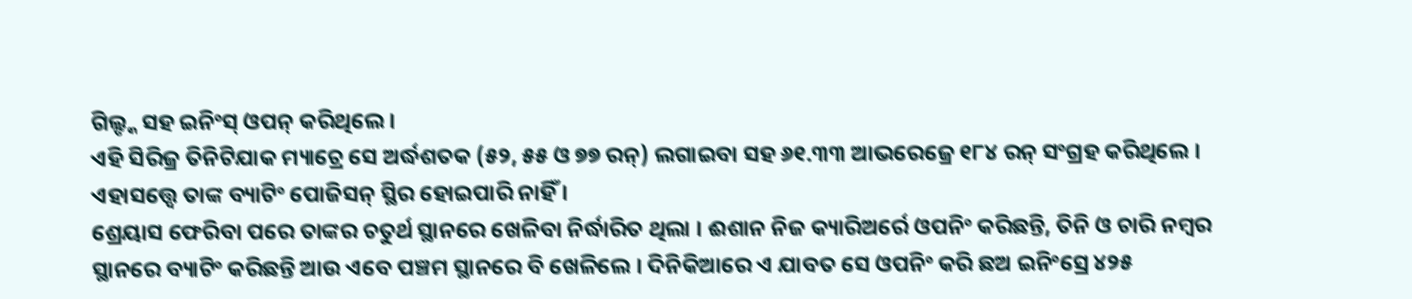ଗିଲ୍ଙ୍କ ସହ ଇନିଂସ୍ ଓପନ୍ କରିଥିଲେ ।
ଏହି ସିରିଜ୍ର ତିନିଟିଯାକ ମ୍ୟାଚ୍ରେ ସେ ଅର୍ଦ୍ଧଶତକ (୫୨, ୫୫ ଓ ୭୭ ରନ୍) ଲଗାଇବା ସହ ୬୧.୩୩ ଆଭରେଜ୍ରେ ୧୮୪ ରନ୍ ସଂଗ୍ରହ କରିଥିଲେ । ଏହାସତ୍ତ୍ୱେ ତାଙ୍କ ବ୍ୟାଟିଂ ପୋଜିସନ୍ ସ୍ଥିର ହୋଇପାରି ନାହିଁ ।
ଶ୍ରେୟାସ ଫେରିବା ପରେ ତାଙ୍କର ଚତୁର୍ଥ ସ୍ଥାନରେ ଖେଳିବା ନିର୍ଦ୍ଧାରିତ ଥିଲା । ଈଶାନ ନିଜ କ୍ୟାରିଅର୍ରେ ଓପନିଂ କରିଛନ୍ତି, ତିନି ଓ ଚାରି ନମ୍ବର ସ୍ଥାନରେ ବ୍ୟାଟିଂ କରିଛନ୍ତି ଆଉ ଏବେ ପଞ୍ଚମ ସ୍ଥାନରେ ବି ଖେଳିଲେ । ଦିନିକିଆରେ ଏ ଯାବତ ସେ ଓପନିଂ କରି ଛଅ ଇନିଂସ୍ରେ ୪୨୫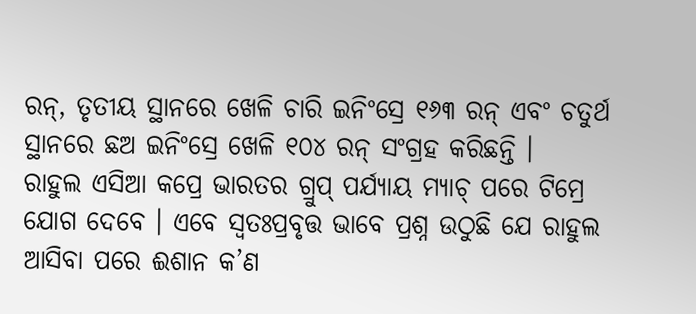ରନ୍, ତୃତୀୟ ସ୍ଥାନରେ ଖେଳି ଚାରି ଇନିଂସ୍ରେ ୧୬୩ ରନ୍ ଏବଂ ଚତୁର୍ଥ ସ୍ଥାନରେ ଛଅ ଇନିଂସ୍ରେ ଖେଳି ୧୦୪ ରନ୍ ସଂଗ୍ରହ କରିଛନ୍ତି ।
ରାହୁଲ ଏସିଆ କପ୍ରେ ଭାରତର ଗ୍ରୁପ୍ ପର୍ଯ୍ୟାୟ ମ୍ୟାଚ୍ ପରେ ଟିମ୍ରେ ଯୋଗ ଦେବେ । ଏବେ ସ୍ୱତଃପ୍ରବୃତ୍ତ ଭାବେ ପ୍ରଶ୍ନ ଉଠୁଛି ଯେ ରାହୁଲ ଆସିବା ପରେ ଈଶାନ କ’ଣ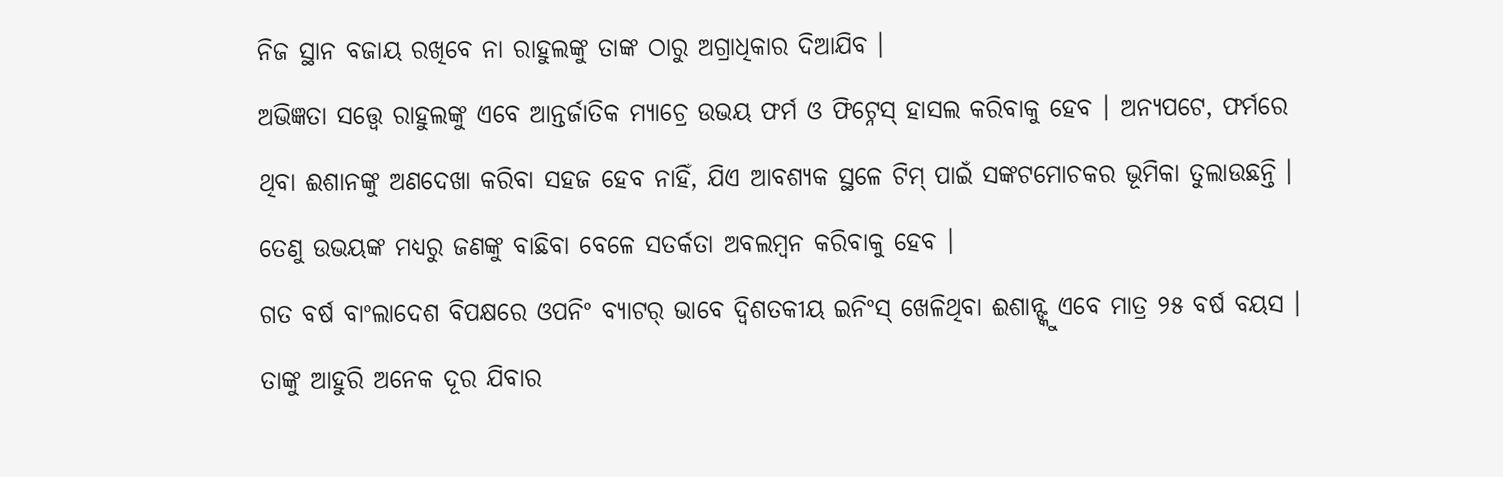ନିଜ ସ୍ଥାନ ବଜାୟ ରଖିବେ ନା ରାହୁଲଙ୍କୁ ତାଙ୍କ ଠାରୁ ଅଗ୍ରାଧିକାର ଦିଆଯିବ ।
ଅଭିଜ୍ଞତା ସତ୍ତ୍ୱେ ରାହୁଲଙ୍କୁ ଏବେ ଆନ୍ତର୍ଜାତିକ ମ୍ୟାଚ୍ରେ ଉଭୟ ଫର୍ମ ଓ ଫିଟ୍ନେସ୍ ହାସଲ କରିବାକୁ ହେବ । ଅନ୍ୟପଟେ, ଫର୍ମରେ ଥିବା ଈଶାନଙ୍କୁ ଅଣଦେଖା କରିବା ସହଜ ହେବ ନାହିଁ, ଯିଏ ଆବଶ୍ୟକ ସ୍ଥଳେ ଟିମ୍ ପାଇଁ ସଙ୍କଟମୋଚକର ଭୂମିକା ତୁଲାଉଛନ୍ତି । ତେଣୁ ଉଭୟଙ୍କ ମଧ୍ୟରୁ ଜଣଙ୍କୁ ବାଛିବା ବେଳେ ସତର୍କତା ଅବଲମ୍ବନ କରିବାକୁ ହେବ ।
ଗତ ବର୍ଷ ବାଂଲାଦେଶ ବିପକ୍ଷରେ ଓପନିଂ ବ୍ୟାଟର୍ ଭାବେ ଦ୍ୱିଶତକୀୟ ଇନିଂସ୍ ଖେଳିଥିବା ଈଶାନ୍ଙ୍କୁ ଏବେ ମାତ୍ର ୨୫ ବର୍ଷ ବୟସ । ତାଙ୍କୁ ଆହୁରି ଅନେକ ଦୂର ଯିବାର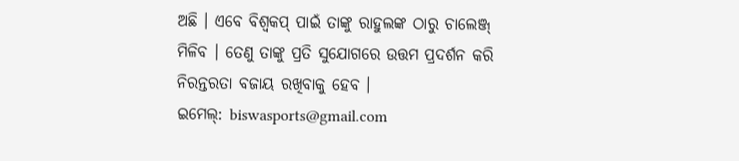ଅଛି । ଏବେ ବିଶ୍ୱକପ୍ ପାଇଁ ତାଙ୍କୁ ରାହୁଲଙ୍କ ଠାରୁ ଚାଲେଞ୍ଜ୍ ମିଳିବ । ତେଣୁ ତାଙ୍କୁ ପ୍ରତି ସୁଯୋଗରେ ଉତ୍ତମ ପ୍ରଦର୍ଶନ କରି ନିରନ୍ତରତା ବଜାୟ ରଖିବାକୁ ହେବ ।
ଇମେଲ୍: biswasports@gmail.com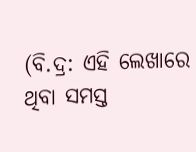(ବି.ଦ୍ର: ଏହି ଲେଖାରେ ଥିବା ସମସ୍ତ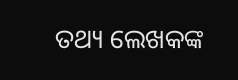ତଥ୍ୟ ଲେଖକଙ୍କ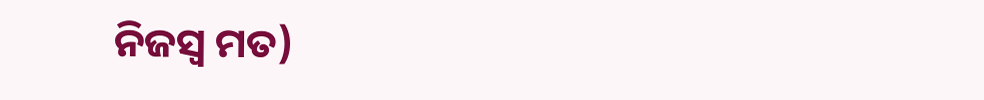ନିଜସ୍ୱ ମତ)